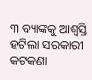୩ ବ୍ୟାଙ୍କକୁ ଆଶ୍ୱସ୍ତି ହଟିଲା ସରକାରୀ କଟକଣା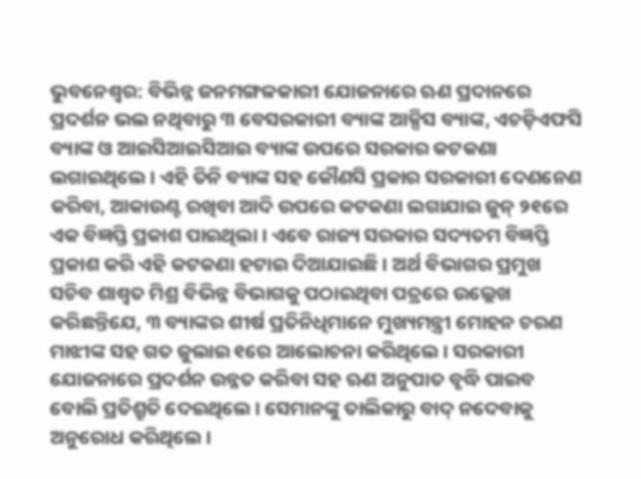ଭୁବନେଶ୍ୱର: ବିଭିନ୍ନ ଜନମଙ୍ଗଳକାରୀ ଯୋଜନାରେ ଋଣ ପ୍ରଦାନରେ ପ୍ରଦର୍ଶନ ଭଲ ନଥିବାରୁ ୩ ବେସରକାରୀ ବ୍ୟାଙ୍କ ଆକ୍ସିସ ବ୍ୟାଙ୍କ, ଏଚଡ଼ିଏଫସି ବ୍ୟାଙ୍କ ଓ ଆଇସିଆଇସିଆଇ ବ୍ୟାଙ୍କ ଉପରେ ସରକାର କଟକଣା ଲଗାଇଥିଲେ । ଏହି ତିନି ବ୍ୟାଙ୍କ ସହ କୌଣସି ପ୍ରକାର ସରକାରୀ ଦେଣନେଣ କରିବା, ଆକାଉଣ୍ଟ ରଖିବା ଆଦି ଉପରେ କଟକଣା ଲଗାଯାଇ ଜୁନ୍ ୨୧ରେ ଏକ ବିଜ୍ଞପ୍ତି ପ୍ରକାଶ ପାଇଥିଲା । ଏବେ ରାଜ୍ୟ ସରକାର ସଦ୍ୟତମ ବିଜ୍ଞପ୍ତି ପ୍ରକାଶ କରି ଏହି କଟକଣା ହଟାଇ ଦିଆଯାଇଛି । ଅର୍ଥ ବିଭାଗର ପ୍ରମୁଖ ସଚିବ ଶାଶ୍ୱତ ମିଶ୍ର ବିଭିନ୍ନ ବିଭାଗକୁ ପଠାଇଥିବା ପତ୍ରରେ ଉଲ୍ଲେଖ କରିଛନ୍ତିଯେ, ୩ ବ୍ୟାଙ୍କର ଶୀର୍ଷ ପ୍ରତିନିଧିମାନେ ମୁଖ୍ୟମନ୍ତ୍ରୀ ମୋହନ ଚରଣ ମାଝୀଙ୍କ ସହ ଗତ ଜୁଲାଇ ୧ରେ ଆଲୋଚନା କରିଥିଲେ । ସରକାରୀ ଯୋଜନାରେ ପ୍ରଦର୍ଶନ ଉନ୍ନତ କରିବା ସହ ଋଣ ଅନୁପାତ ବୃଦ୍ଧି ପାଇବ ବୋଲି ପ୍ରତିଶ୍ରୁତି ଦେଇଥିଲେ । ସେମାନଙ୍କୁ ତାଲିକାରୁ ବାଦ୍ ନଦେବାକୁ ଅନୁରୋଧ କରିଥିଲେ ।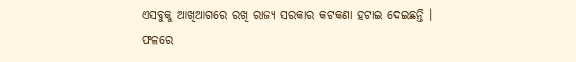ଏସବୁକୁ ଆଖିଆଗରେ ରଖି ରାଜ୍ୟ ସରକାର କଟକଣା ହଟାଇ ଦେଇଛନ୍ତି । ଫଳରେ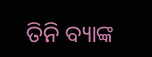ତିନି ବ୍ୟାଙ୍କ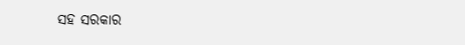ସହ ସରକାର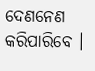ଦେଣନେଣ କରିପାରିବେ ।